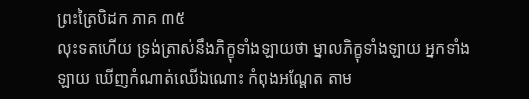ព្រះត្រៃបិដក ភាគ ៣៥
លុះទតហើយ ទ្រង់ត្រាស់នឹងភិក្ខុទាំងឡាយថា ម្នាលភិក្ខុទាំងឡាយ អ្នកទាំងឡាយ ឃើញកំណាត់ឈើឯណោះ កំពុងអណ្តែត តាម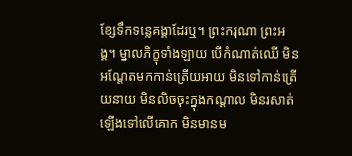ខ្សែទឹកទន្លេគង្គាដែរឬ។ ព្រះករុណា ព្រះអង្គ។ ម្នាលភិក្ខុទាំងឡាយ បើកំណាត់ឈើ មិនអណ្តែតមកកាន់ត្រើយអាយ មិនទៅកាន់ត្រើយនាយ មិនលិចចុះក្នុងកណ្តាល មិនរសាត់ឡើងទៅលើគោក មិនមានម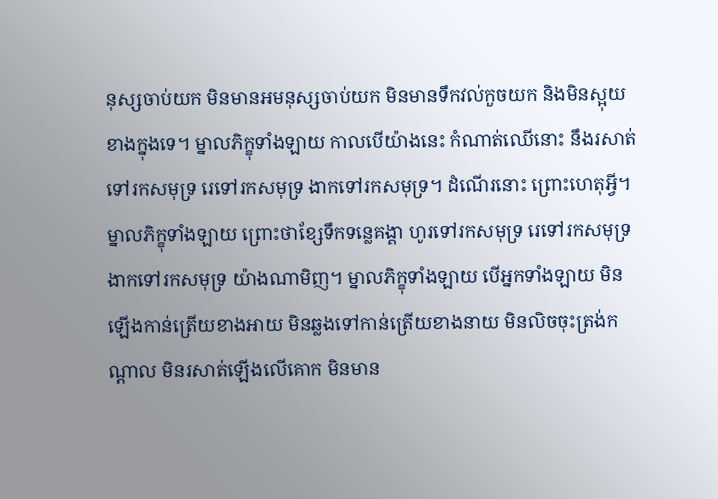នុស្សចាប់យក មិនមានអមនុស្សចាប់យក មិនមានទឹកវល់កួចយក និងមិនស្អុយខាងក្នុងទេ។ ម្នាលភិក្ខុទាំងឡាយ កាលបើយ៉ាងនេះ កំណាត់ឈើនោះ នឹងរសាត់ទៅរកសមុទ្រ រេទៅរកសមុទ្រ ងាកទៅរកសមុទ្រ។ ដំណើរនោះ ព្រោះហេតុអ្វី។ ម្នាលភិក្ខុទាំងឡាយ ព្រោះថាខ្សែទឹកទន្លេគង្គា ហូរទៅរកសមុទ្រ រេទៅរកសមុទ្រ ងាកទៅរកសមុទ្រ យ៉ាងណាមិញ។ ម្នាលភិក្ខុទាំងឡាយ បើអ្នកទាំងឡាយ មិនឡើងកាន់ត្រើយខាងអាយ មិនឆ្លងទៅកាន់ត្រើយខាងនាយ មិនលិចចុះត្រង់កណ្តាល មិនរសាត់ឡើងលើគោក មិនមាន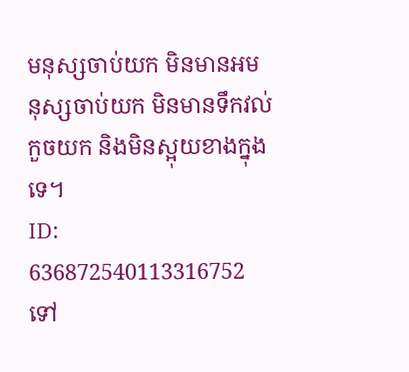មនុស្សចាប់យក មិនមានអមនុស្សចាប់យក មិនមានទឹកវល់កួចយក និងមិនស្អុយខាងក្នុងទេ។
ID: 636872540113316752
ទៅ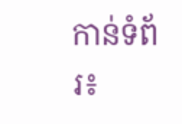កាន់ទំព័រ៖